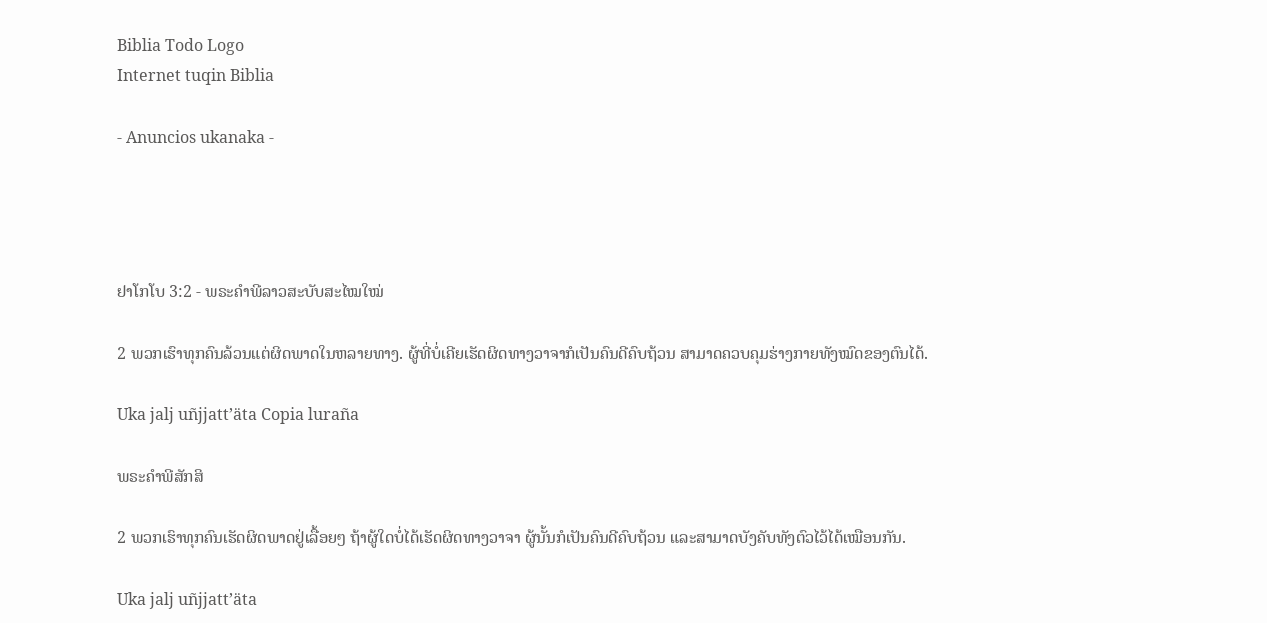Biblia Todo Logo
Internet tuqin Biblia

- Anuncios ukanaka -




ຢາໂກໂບ 3:2 - ພຣະຄຳພີລາວສະບັບສະໄໝໃໝ່

2 ພວກເຮົາທຸກຄົນລ້ວນແຕ່ຜິດພາດໃນຫລາຍທາງ. ຜູ້ທີ່ບໍ່ເຄີຍເຮັດຜິດທາງວາຈາກໍເປັນຄົນດີຄົບຖ້ວນ ສາມາດຄວບຄຸມຮ່າງກາຍທັງໝົດຂອງຕົນໄດ້.

Uka jalj uñjjattʼäta Copia luraña

ພຣະຄຳພີສັກສິ

2 ພວກເຮົາທຸກຄົນເຮັດຜິດພາດຢູ່ເລື້ອຍໆ ຖ້າຜູ້ໃດບໍ່ໄດ້ເຮັດຜິດທາງວາຈາ ຜູ້ນັ້ນກໍເປັນຄົນດີຄົບຖ້ວນ ແລະສາມາດບັງຄັບທັງຕົວໄວ້ໄດ້ເໝືອນກັນ.

Uka jalj uñjjattʼäta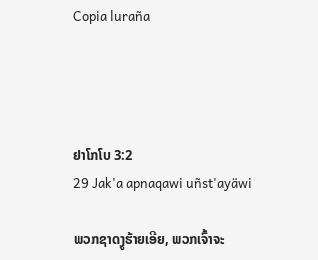Copia luraña




ຢາໂກໂບ 3:2
29 Jak'a apnaqawi uñst'ayäwi

ພວກຊາດງູຮ້າຍເອີຍ, ພວກເຈົ້າຈະ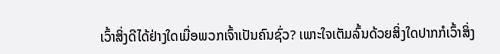ເວົ້າສິ່ງດີໄດ້ຢ່າງໃດເມື່ອພວກເຈົ້າເປັນຄົນຊົ່ວ? ເພາະໃຈເຕັມລົ້ນດ້ວຍສິ່ງໃດປາກກໍເວົ້າສິ່ງ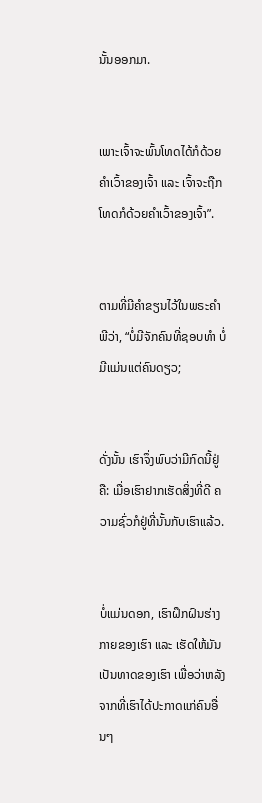ນັ້ນອອກມາ.


ເພາະເຈົ້າຈະພົ້ນໂທດໄດ້ກໍດ້ວຍຄຳເວົ້າຂອງເຈົ້າ ແລະ ເຈົ້າຈະຖືກໂທດກໍດ້ວຍຄຳເວົ້າຂອງເຈົ້າ”.


ຕາມທີ່ມີຄຳຂຽນໄວ້ໃນພຣະຄຳພີວ່າ, “ບໍ່ມີຈັກຄົນທີ່ຊອບທຳ ບໍ່ມີແມ່ນແຕ່ຄົນດຽວ;


ດັ່ງນັ້ນ ເຮົາຈຶ່ງພົບວ່າມີກົດນີ້ຢູ່ຄື: ເມື່ອເຮົາຢາກເຮັດສິ່ງທີ່ດີ ຄວາມຊົ່ວກໍຢູ່ທີ່ນັ້ນກັບເຮົາແລ້ວ.


ບໍ່ແມ່ນດອກ, ເຮົາຝຶກຝົນຮ່າງກາຍຂອງເຮົາ ແລະ ເຮັດໃຫ້ມັນເປັນທາດຂອງເຮົາ ເພື່ອວ່າຫລັງຈາກທີ່ເຮົາໄດ້ປະກາດແກ່ຄົນອື່ນໆ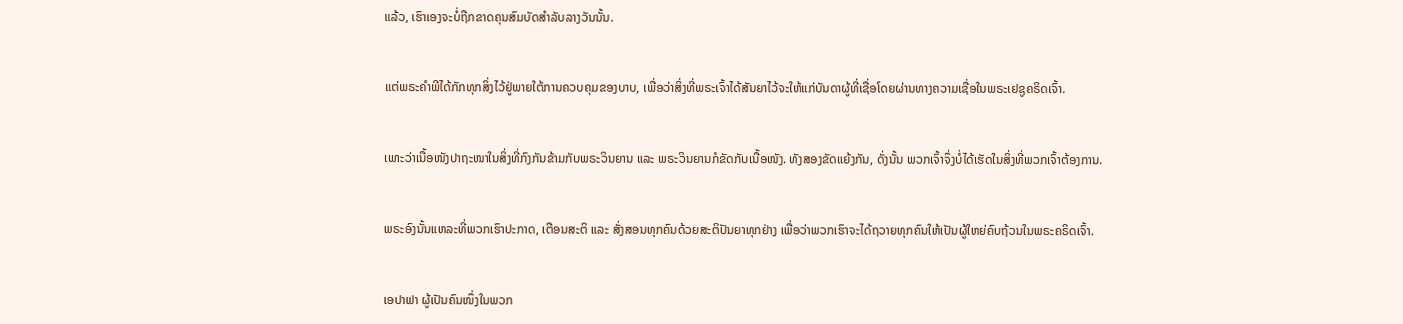ແລ້ວ, ເຮົາເອງຈະບໍ່ຖືກຂາດຄຸນສົມບັດສຳລັບລາງວັນນັ້ນ.


ແຕ່ພຣະຄຳພີໄດ້ກັກທຸກສິ່ງໄວ້ຢູ່ພາຍໃຕ້ການຄວບຄຸມຂອງບາບ, ເພື່ອວ່າສິ່ງທີ່ພຣະເຈົ້າໄດ້ສັນຍາໄວ້ຈະໃຫ້ແກ່ບັນດາຜູ້ທີ່ເຊື່ອໂດຍຜ່ານທາງຄວາມເຊື່ອໃນພຣະເຢຊູຄຣິດເຈົ້າ.


ເພາະວ່າເນື້ອໜັງປາຖະໜາໃນສິ່ງທີ່ກົງກັນຂ້າມກັບພຣະວິນຍານ ແລະ ພຣະວິນຍານກໍຂັດກັບເນື້ອໜັງ. ທັງສອງຂັດແຍ້ງກັນ, ດັ່ງນັ້ນ ພວກເຈົ້າຈຶ່ງບໍ່ໄດ້ເຮັດໃນສິ່ງທີ່ພວກເຈົ້າຕ້ອງການ.


ພຣະອົງນັ້ນແຫລະທີ່ພວກເຮົາປະກາດ, ເຕືອນສະຕິ ແລະ ສັ່ງສອນທຸກຄົນດ້ວຍສະຕິປັນຍາທຸກຢ່າງ ເພື່ອວ່າພວກເຮົາຈະໄດ້ຖວາຍທຸກຄົນໃຫ້ເປັນຜູ້ໃຫຍ່ຄົບຖ້ວນໃນພຣະຄຣິດເຈົ້າ.


ເອປາຟາ ຜູ້ເປັນຄົນໜຶ່ງໃນພວກ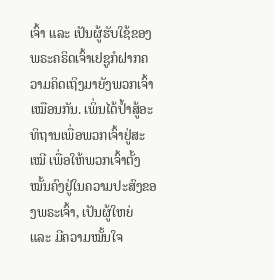ເຈົ້າ ແລະ ເປັນຜູ້ຮັບໃຊ້ຂອງພຣະຄຣິດເຈົ້າເຢຊູກໍຝາກຄວາມຄິດເຖິງມາຍັງພວກເຈົ້າເໝືອນກັນ. ເພິ່ນໄດ້ປ້ຳສູ້ອະທິຖານເພື່ອພວກເຈົ້າຢູ່ສະເໝີ ເພື່ອໃຫ້ພວກເຈົ້າຕັ້ງໝັ້ນຄົງຢູ່ໃນຄວາມປະສົງຂອງພຣະເຈົ້າ, ເປັນຜູ້ໃຫຍ່ ແລະ ມີຄວາມໝັ້ນໃຈ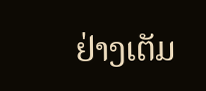ຢ່າງເຕັມ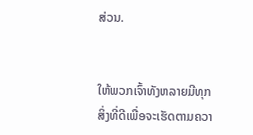ສ່ວນ.


ໃຫ້ພວກເຈົ້າທັງຫລາຍມີທຸກສິ່ງທີ່ດີເພື່ອຈະເຮັດຕາມຄວາ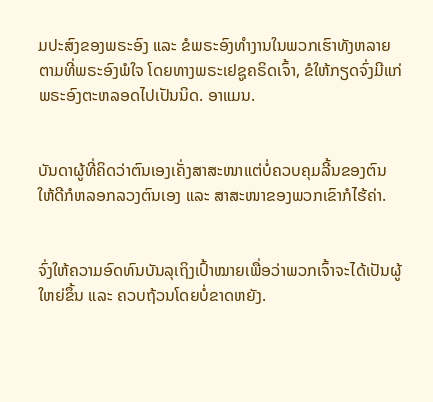ມປະສົງຂອງພຣະອົງ ແລະ ຂໍພຣະອົງທຳງານໃນພວກເຮົາທັງຫລາຍຕາມທີ່ພຣະອົງພໍໃຈ ໂດຍທາງພຣະເຢຊູຄຣິດເຈົ້າ, ຂໍໃຫ້ກຽດຈົ່ງມີແກ່ພຣະອົງຕະຫລອດໄປເປັນນິດ. ອາແມນ.


ບັນດາຜູ້ທີ່ຄິດວ່າຕົນເອງເຄັ່ງສາສະໜາແຕ່ບໍ່ຄວບຄຸມລີ້ນຂອງຕົນໃຫ້ດີກໍຫລອກລວງຕົນເອງ ແລະ ສາສະໜາຂອງພວກເຂົາກໍໄຮ້ຄ່າ.


ຈົ່ງໃຫ້ຄວາມອົດທົນບັນລຸເຖິງເປົ້າໝາຍເພື່ອວ່າພວກເຈົ້າຈະໄດ້ເປັນຜູ້ໃຫຍ່ຂຶ້ນ ແລະ ຄວບຖ້ວນໂດຍບໍ່ຂາດຫຍັງ.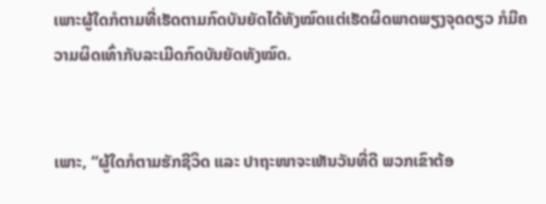ເພາະຜູ້ໃດກໍຕາມທີ່ເຮັດຕາມກົດບັນຍັດໄດ້ທັງໝົດແຕ່ເຮັດຜິດພາດພຽງຈຸດດຽວ ກໍມີຄວາມຜິດເທົ່າກັບລະເມີດກົດບັນຍັດທັງໝົດ.


ເພາະ, “ຜູ້ໃດກໍຕາມຮັກຊີວິດ ແລະ ປາຖະໜາຈະເຫັນວັນທີ່ດີ ພວກເຂົາຕ້ອ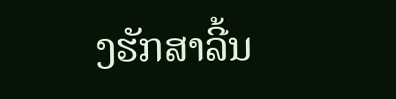ງຮັກສາລີ້ນ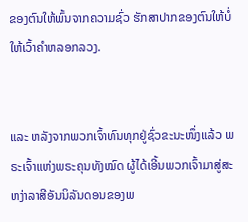ຂອງຕົນໃຫ້ພົ້ນຈາກຄວາມຊົ່ວ ຮັກສາປາກຂອງຕົນໃຫ້ບໍ່ໃຫ້ເວົ້າຄຳຫລອກລວງ.


ແລະ ຫລັງຈາກພວກເຈົ້າທົນທຸກຢູ່ຊົ່ວຂະນະໜຶ່ງແລ້ວ ພຣະເຈົ້າແຫ່ງພຣະຄຸນທັງໝົດ ຜູ້ໄດ້ເອີ້ນພວກເຈົ້າມາສູ່ສະຫງ່າລາສີອັນນິລັນດອນຂອງພ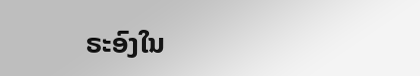ຣະອົງໃນ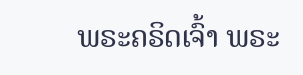ພຣະຄຣິດເຈົ້າ ພຣະ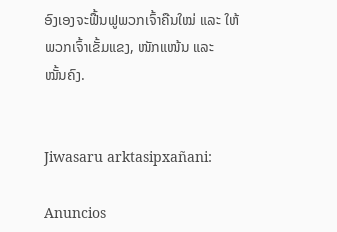ອົງເອງຈະຟື້ນຟູພວກເຈົ້າຄືນໃໝ່ ແລະ ໃຫ້ພວກເຈົ້າເຂັ້ມແຂງ, ໜັກແໜ້ນ ແລະ ໝັ້ນຄົງ.


Jiwasaru arktasipxañani:

Anuncios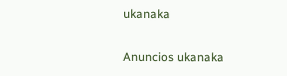ukanaka


Anuncios ukanaka